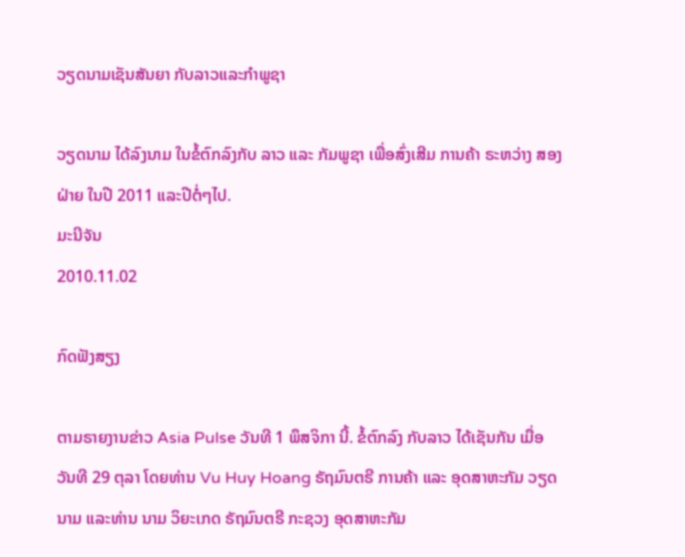ວຽດນາມເຊັນສັນຍາ ກັບລາວແລະກໍາພູຊາ

ວຽດນາມ ໄດ້ລົງນາມ ໃນຂໍ້ຕົກລົງກັບ ລາວ ແລະ ກັມພູຊາ ເພື່ອສົ່ງເສີມ ການຄ້າ ຣະຫວ່າງ ສອງຝ່າຍ ໃນປີ 2011 ແລະປີຕໍ່ໆໄປ.
ມະນີຈັນ
2010.11.02

ກົດຟັງສຽງ

ຕາມຣາຍງານຂ່າວ Asia Pulse ວັນທີ 1 ພຶສຈິກາ ນີ້. ຂໍ້ຕົກລົງ ກັບລາວ ໄດ້ເຊັນກັນ ເມື່ອວັນທີ 29 ຕຸລາ ໂດຍທ່ານ Vu Huy Hoang ຣັຖມົນຕຣີ ການຄ້າ ແລະ ອຸດສາຫະກັມ ວຽດນາມ ແລະທ່ານ ນາມ ວິຍະເກດ ຣັຖມົນຕຣີ ກະຊວງ ອຸດສາຫະກັມ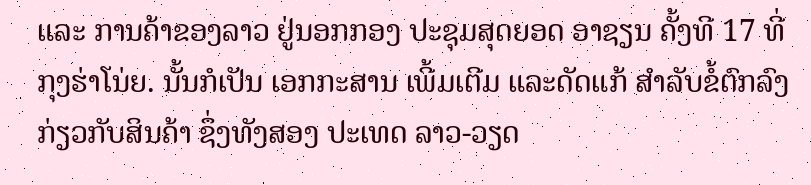ແລະ ການຄ້າຂອງລາວ ຢູ່ນອກກອງ ປະຊຸມສຸດຍອດ ອາຊຽນ ຄັ້ງທີ 17 ທີ່ກຸງຮ່າໂນ່ຍ. ນັ້ນກໍເປັນ ເອກກະສານ ເພີ້ມເຕີມ ແລະດັດແກ້ ສໍາລັບຂໍ້ຕົກລົງ ກ່ຽວກັບສິນຄ້າ ຊຶ່ງທັງສອງ ປະເທດ ລາວ-ວຽດ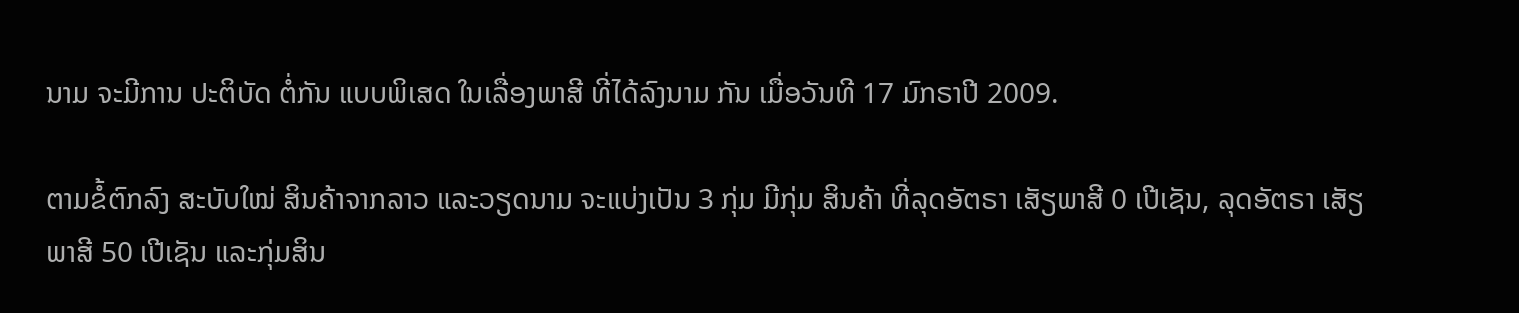ນາມ ຈະມີການ ປະຕິບັດ ຕໍ່ກັນ ແບບພິເສດ ໃນເລື່ອງພາສີ ທີ່ໄດ້ລົງນາມ ກັນ ເມື່ອວັນທີ 17 ມົກຣາປີ 2009.

ຕາມຂໍ້ຕົກລົງ ສະບັບໃໝ່ ສິນຄ້າຈາກລາວ ແລະວຽດນາມ ຈະແບ່ງເປັນ 3 ກຸ່ມ ມີກຸ່ມ ສິນຄ້າ ທີ່ລຸດອັຕຣາ ເສັຽພາສີ 0 ເປີເຊັນ, ລຸດອັຕຣາ ເສັຽພາສີ 50 ເປີເຊັນ ແລະກຸ່ມສິນ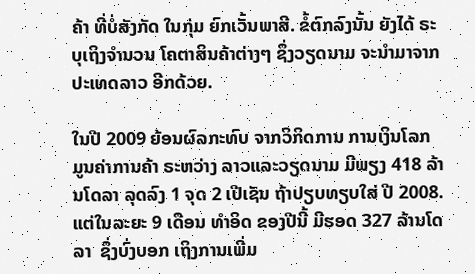ຄ້າ ທີ່ບໍ່ສັງກັດ ໃນກຸ່ມ ຍົກເວັ້ນພາສີ. ຂໍ້ຕົກລົງນັ້ນ ຍັງໄດ້ ຣະບຸເຖິງຈໍານວນ ໂຄຕາສິນຄ້າຕ່າງໆ ຊຶ່ງວຽດນາມ ຈະນໍາມາຈາກ ປະເທດລາວ ອີກດ້ວຍ.

ໃນປີ 2009 ຍ້ອນຜົລກະທົບ ຈາກວິກິດການ ການເງິນໂລກ ມູນຄ່າການຄ້າ ຣະຫວ່າງ ລາວແລະວຽດນາມ ມີພຽງ 418 ລ້ານໂດລາ ລຸດລົງ 1 ຈຸດ 2 ເປີເຊັນ ຖ້າປຽບທຽບໃສ່ ປີ 2008.  ແຕ່ໃນລະຍະ 9 ເດືອນ ທໍາອິດ ຂອງປີນີ້ ມີຮອດ 327 ລ້ານໂດລາ  ຊຶ່ງບົ່ງບອກ ເຖິງການເພີ່ມ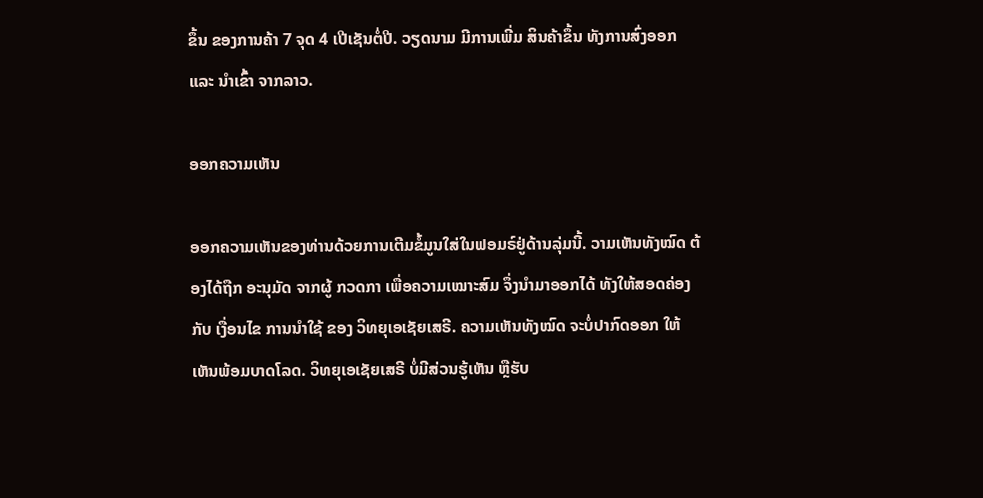ຂຶ້ນ ຂອງການຄ້າ 7 ຈຸດ 4 ເປີເຊັນຕໍ່ປີ. ວຽດນາມ ມີການເພີ່ມ ສິນຄ້າຂຶ້ນ ທັງການສົ່ງອອກ ແລະ ນໍາເຂົ້າ ຈາກລາວ.

ອອກຄວາມເຫັນ

ອອກຄວາມເຫັນຂອງທ່ານດ້ວຍການເຕີມຂໍ້ມູນໃສ່ໃນຟອມຣ໌ຢູ່ດ້ານລຸ່ມນີ້. ວາມເຫັນທັງໝົດ ຕ້ອງໄດ້ຖືກ ອະນຸມັດ ຈາກຜູ້ ກວດກາ ເພື່ອຄວາມເໝາະສົມ ຈຶ່ງນໍາມາອອກໄດ້ ທັງໃຫ້ສອດຄ່ອງ ກັບ ເງື່ອນໄຂ ການນຳໃຊ້ ຂອງ ວິທຍຸເອເຊັຍເສຣີ. ຄວາມເຫັນທັງໝົດ ຈະບໍ່ປາກົດອອກ ໃຫ້ເຫັນພ້ອມບາດໂລດ. ວິທຍຸເອເຊັຍເສຣີ ບໍ່ມີສ່ວນຮູ້ເຫັນ ຫຼືຮັບ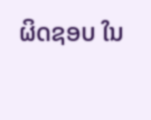ຜິດຊອບ ໃນ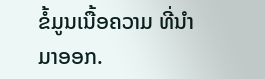ຂໍ້ມູນເນື້ອຄວາມ ທີ່ນໍາມາອອກ.